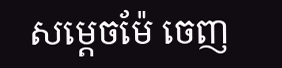សម្តេចម៉ែ ចេញ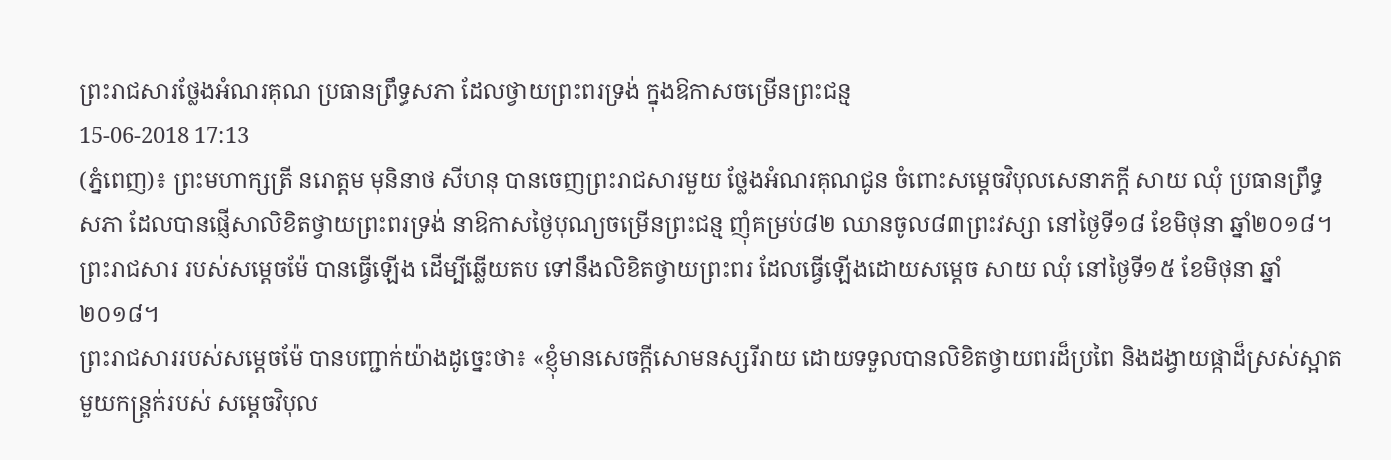ព្រះរាជសារថ្លែងអំណរគុណ ប្រធានព្រឹទ្ធសភា ដែលថ្វាយព្រះពរទ្រង់ ក្នុងឱកាសចម្រើនព្រះជន្ម
15-06-2018 17:13
(ភ្នំពេញ)៖ ព្រះមហាក្សត្រី នរោត្តម មុនិនាថ សីហនុ បានចេញព្រះរាជសារមួយ ថ្លែងអំណរគុណជូន ចំពោះសម្តេចវិបុលសេនាភក្តី សាយ ឈុំ ប្រធានព្រឹទ្ធសភា ដែលបានផ្ញើសាលិខិតថ្វាយព្រះពរទ្រង់ នាឱកាសថ្ងៃបុណ្យចម្រើនព្រះជន្ម ញុំគម្រប់៨២ ឈានចូល៨៣ព្រះវស្សា នៅថ្ងៃទី១៨ ខែមិថុនា ឆ្នាំ២០១៨។
ព្រះរាជសារ របស់សម្តេចម៉ែ បានធ្វើឡើង ដើម្បីឆ្លើយតប ទៅនឹងលិខិតថ្វាយព្រះពរ ដែលធ្វើឡើងដោយសម្តេច សាយ ឈុំ នៅថ្ងៃទី១៥ ខែមិថុនា ឆ្នាំ២០១៨។
ព្រះរាជសាររបស់សម្តេចម៉ែ បានបញ្ជាក់យ៉ាងដូច្នេះថា៖ «ខ្ញុំមានសេចក្តីសោមនស្សរីរាយ ដោយទទួលបានលិខិតថ្វាយពរដ៏ប្រពៃ និងដង្វាយផ្កាដ៏ស្រស់ស្អាត មួយកន្ត្រក់របស់ សម្តេចវិបុល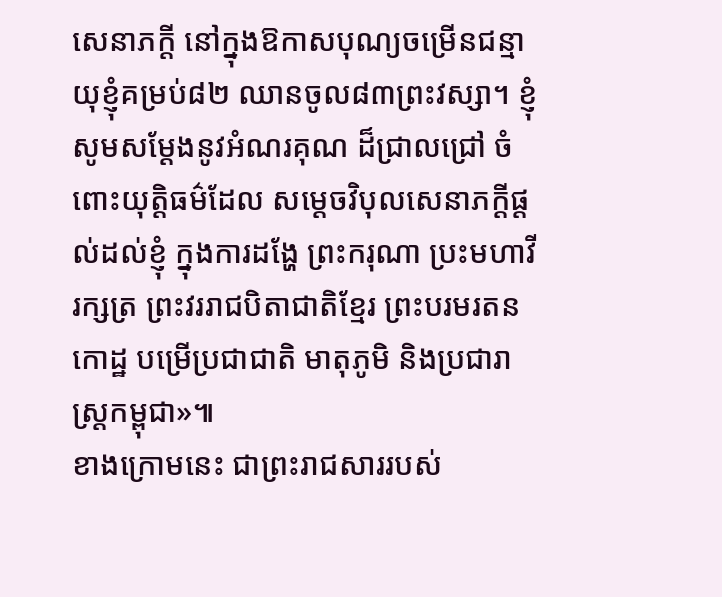សេនាភក្តី នៅក្នុងឱកាសបុណ្យចម្រើនជន្មាយុខ្ញុំគម្រប់៨២ ឈានចូល៨៣ព្រះវស្សា។ ខ្ញុំសូមសម្តែងនូវអំណរគុណ ដ៏ជ្រាលជ្រៅ ចំពោះយុត្តិធម៌ដែល សម្តេចវិបុលសេនាភក្តីផ្តល់ដល់ខ្ញុំ ក្នុងការដង្ហែ ព្រះករុណា ប្រះមហាវីរក្សត្រ ព្រះវររាជបិតាជាតិខ្មែរ ព្រះបរមរតនកោដ្ឋ បម្រើប្រជាជាតិ មាតុភូមិ និងប្រជារាស្ត្រកម្ពុជា»៕
ខាងក្រោមនេះ ជាព្រះរាជសាររបស់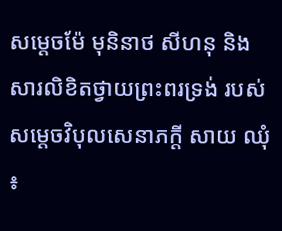សម្តេចម៉ែ មុនិនាថ សីហនុ និង សារលិខិតថ្វាយព្រះពរទ្រង់ របស់សម្តេចវិបុលសេនាភក្តី សាយ ឈុំ ៖